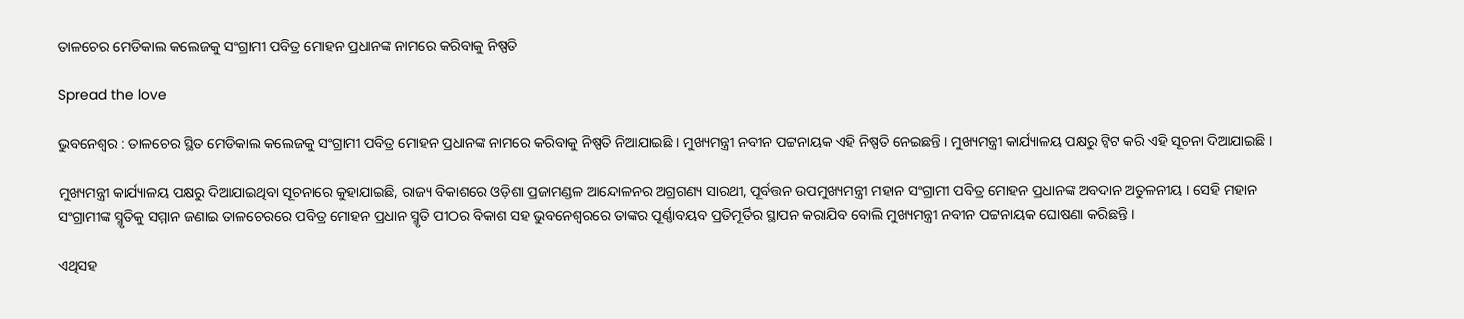ତାଳଚେର ମେଡିକାଲ କଲେଜକୁ ସଂଗ୍ରାମୀ ପବିତ୍ର ମୋହନ ପ୍ରଧାନଙ୍କ ନାମରେ କରିବାକୁ ନିଷ୍ପତି

Spread the love

ଭୁବନେଶ୍ୱର : ତାଳଚେର ସ୍ଥିତ ମେଡିକାଲ କଲେଜକୁ ସଂଗ୍ରାମୀ ପବିତ୍ର ମୋହନ ପ୍ରଧାନଙ୍କ ନାମରେ କରିବାକୁ ନିଷ୍ପତି ନିଆଯାଇଛି । ମୁଖ୍ୟମନ୍ତ୍ରୀ ନବୀନ ପଟ୍ଟନାୟକ ଏହି ନିଷ୍ପତି ନେଇଛନ୍ତି । ମୁଖ୍ୟମନ୍ତ୍ରୀ କାର୍ଯ୍ୟାଳୟ ପକ୍ଷରୁ ଟ୍ୱିଟ କରି ଏହି ସୂଚନା ଦିଆଯାଇଛି ।

ମୁଖ୍ୟମନ୍ତ୍ରୀ କାର୍ଯ୍ୟାଳୟ ପକ୍ଷରୁ ଦିଆଯାଇଥିବା ସୂଚନାରେ କୁହାଯାଇଛି, ରାଜ୍ୟ ବିକାଶରେ ଓଡ଼ିଶା ପ୍ରଜାମଣ୍ଡଳ ଆନ୍ଦୋଳନର ଅଗ୍ରଗଣ୍ୟ ସାରଥୀ, ପୂର୍ବତ୍ତନ ଉପମୁଖ୍ୟମନ୍ତ୍ରୀ ମହାନ ସଂଗ୍ରାମୀ ପବିତ୍ର ମୋହନ ପ୍ରଧାନଙ୍କ ଅବଦାନ ଅତୁଳନୀୟ । ସେହି ମହାନ ସଂଗ୍ରାମୀଙ୍କ ସ୍ମୃତିକୁ ସମ୍ମାନ ଜଣାଇ ତାଳଚେରରେ ପବିତ୍ର ମୋହନ ପ୍ରଧାନ ସ୍ମୃତି ପୀଠର ବିକାଶ ସହ ଭୁବନେଶ୍ୱରରେ ତାଙ୍କର ପୂର୍ଣ୍ଣାବୟବ ପ୍ରତିମୂର୍ତିର ସ୍ଥାପନ କରାଯିବ ବୋଲି ମୁଖ୍ୟମନ୍ତ୍ରୀ ନବୀନ ପଟ୍ଟନାୟକ ଘୋଷଣା କରିଛନ୍ତି ।

ଏଥିସହ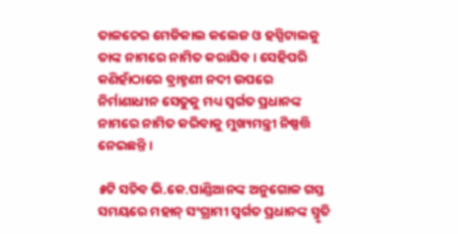ତାଳଚେର ମେଡିକାଲ କଲେଜ ଓ ହସ୍ପିଟାଲକୁ ତାଙ୍କ ନାମରେ ନାମିତ କରାଯିବ । ସେହିପରି କଣିହାଁଠାରେ ବ୍ରାହ୍ମଣୀ ନଦୀ ଉପରେ ନିର୍ମାଣାଧୀନ ସେତୁକୁ ମଧ୍ୟ ସ୍ୱର୍ଗତ ପ୍ରଧାନଙ୍କ ନାମରେ ନାମିତ କରିବାକୁ ମୁଖ୍ୟମନ୍ତ୍ରୀ ନିଷ୍ପତ୍ତି ନେଇଛନ୍ତି ।

୫ଟି ସଚିବ ଭି.କେ.ପାଣ୍ଡିଆନଙ୍କ ଅନୁଗୋଳ ଗସ୍ତ ସମୟରେ ମହାନ୍ ସଂଗ୍ରାମୀ ସ୍ୱର୍ଗତ ପ୍ରଧାନଙ୍କ ସ୍ମୃତି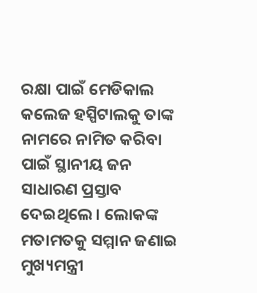ରକ୍ଷା ପାଇଁ ମେଡିକାଲ କଲେଜ ହସ୍ପିଟାଲକୁ ତାଙ୍କ ନାମରେ ନାମିତ କରିବା ପାଇଁ ସ୍ଥାନୀୟ ଜନ ସାଧାରଣ ପ୍ରସ୍ତାବ ଦେଇଥିଲେ । ଲୋକଙ୍କ ମତାମତକୁ ସମ୍ମାନ ଜଣାଇ ମୁଖ୍ୟମନ୍ତ୍ରୀ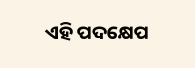ଏହି ପଦକ୍ଷେପ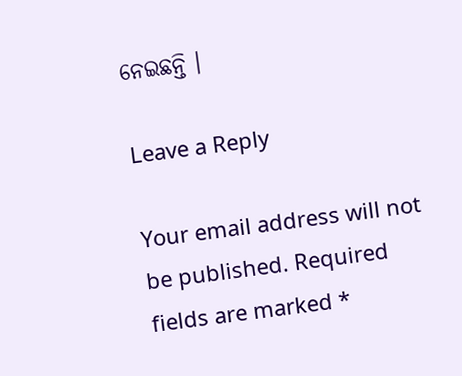ନେଇଛନ୍ତି ।

Leave a Reply

Your email address will not be published. Required fields are marked *